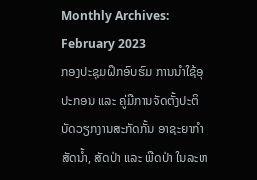Monthly Archives: February 2023
ກອງປະຊຸມຝຶກອົບຮົມ ການນຳໃຊ້ອຸປະກອນ ແລະ ຄູ່ມືການຈັດຕັ້ງປະຕິບັດວຽກງານສະກັດກັ້ນ ອາຊະຍາກຳສັດນ້ຳ, ສັດປ່າ ແລະ ພືດປ່າ ໃນລະຫ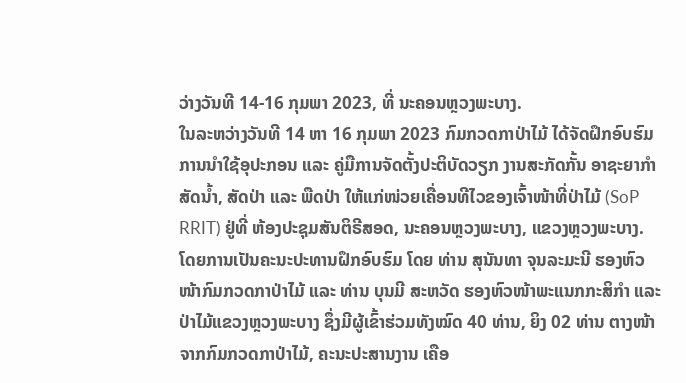ວ່າງວັນທີ 14-16 ກຸມພາ 2023, ທີ່ ນະຄອນຫຼວງພະບາງ.
ໃນລະຫວ່າງວັນທີ 14 ຫາ 16 ກຸມພາ 2023 ກົມກວດກາປ່າໄມ້ ໄດ້ຈັດຝຶກອົບຮົມ ການນຳໃຊ້ອຸປະກອນ ແລະ ຄູ່ມືການຈັດຕັ້ງປະຕິບັດວຽກ ງານສະກັດກັ້ນ ອາຊະຍາກຳສັດນ້ຳ, ສັດປ່າ ແລະ ພືດປ່າ ໃຫ້ແກ່ໜ່ວຍເຄື່ອນທີໄວຂອງເຈົ້າໜ້າທີ່ປ່າໄມ້ (SoP RRIT) ຢູ່ທີ່ ຫ້ອງປະຊຸມສັນຕິຣີສອດ, ນະຄອນຫຼວງພະບາງ, ແຂວງຫຼວງພະບາງ. ໂດຍການເປັນຄະນະປະທານຝຶກອົບຮົມ ໂດຍ ທ່ານ ສຸນັນທາ ຈຸນລະມະນີ ຮອງຫົວໜ້າກົມກວດກາປ່າໄມ້ ແລະ ທ່ານ ບຸນມີ ສະຫວັດ ຮອງຫົວໜ້າພະແນກກະສິກຳ ແລະ ປ່າໄມ້ແຂວງຫຼວງພະບາງ ຊຶ່ງມີຜູ້ເຂົ້າຮ່ວມທັງໝົດ 40 ທ່ານ, ຍິງ 02 ທ່ານ ຕາງໜ້າຈາກກົມກວດກາປ່າໄມ້, ຄະນະປະສານງານ ເຄືອ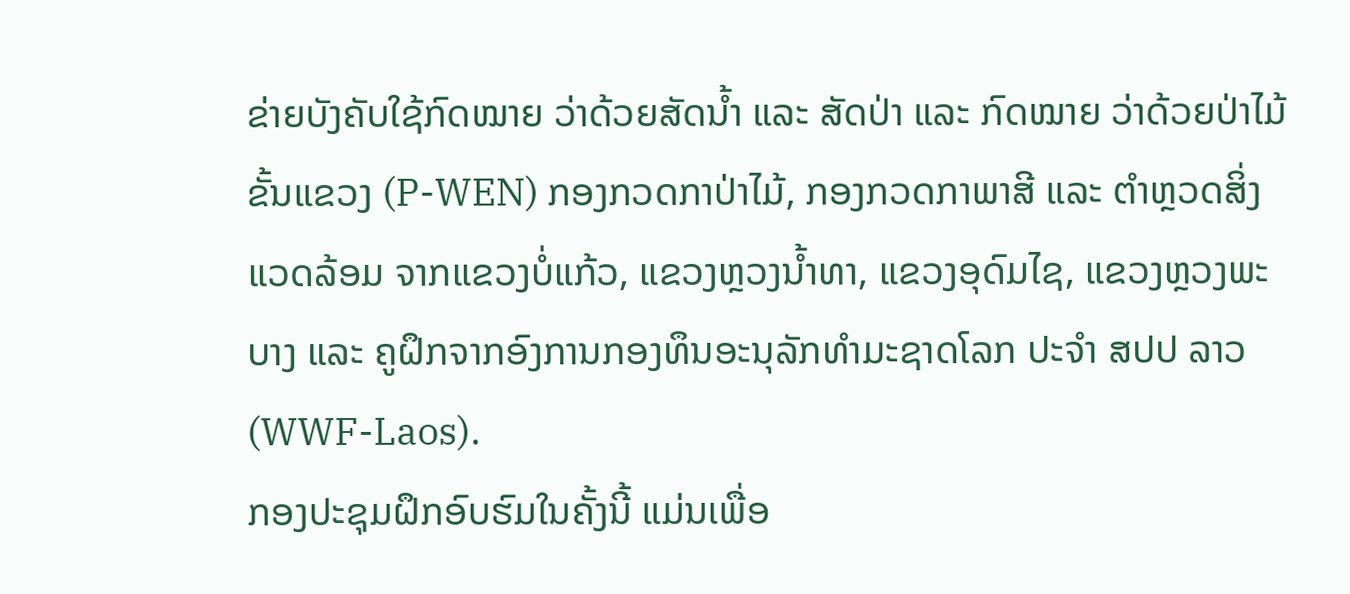ຂ່າຍບັງຄັບໃຊ້ກົດໝາຍ ວ່າດ້ວຍສັດນ້ຳ ແລະ ສັດປ່າ ແລະ ກົດໝາຍ ວ່າດ້ວຍປ່າໄມ້ ຂັ້ນແຂວງ (P-WEN) ກອງກວດກາປ່າໄມ້, ກອງກວດກາພາສີ ແລະ ຕໍາຫຼວດສິ່ງແວດລ້ອມ ຈາກແຂວງບໍ່ແກ້ວ, ແຂວງຫຼວງນໍ້າທາ, ແຂວງອຸດົມໄຊ, ແຂວງຫຼວງພະບາງ ແລະ ຄູຝຶກຈາກອົງການກອງທຶນອະນຸລັກທຳມະຊາດໂລກ ປະຈໍາ ສປປ ລາວ (WWF-Laos).
ກອງປະຊຸມຝຶກອົບຮົມໃນຄັ້ງນີ້ ແມ່ນເພື່ອ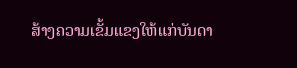ສ້າງຄວາມເຂັ້ມແຂງໃຫ້ແກ່ບັນດາ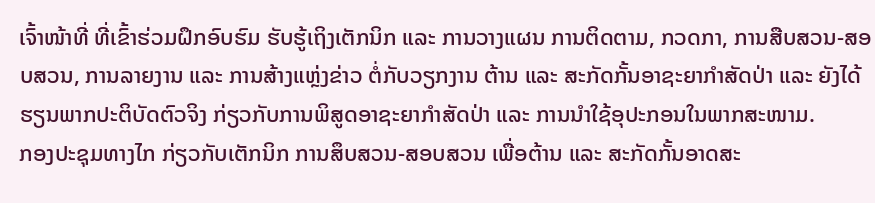ເຈົ້າໜ້າທີ່ ທີ່ເຂົ້າຮ່ວມຝຶກອົບຮົມ ຮັບຮູ້ເຖິງເຕັກນິກ ແລະ ການວາງແຜນ ການຕິດຕາມ, ກວດກາ, ການສືບສວນ-ສອບສວນ, ການລາຍງານ ແລະ ການສ້າງແຫຼ່ງຂ່າວ ຕໍ່ກັບວຽກງານ ຕ້ານ ແລະ ສະກັດກັ້ນອາຊະຍາກຳສັດປ່າ ແລະ ຍັງໄດ້ຮຽນພາກປະຕິບັດຕົວຈິງ ກ່ຽວກັບການພິສູດອາຊະຍາກຳສັດປ່າ ແລະ ການນຳໃຊ້ອຸປະກອນໃນພາກສະໜາມ.
ກອງປະຊຸມທາງໄກ ກ່ຽວກັບເຕັກນິກ ການສຶບສວນ-ສອບສວນ ເພື່ອຕ້ານ ແລະ ສະກັດກັ້ນອາດສະ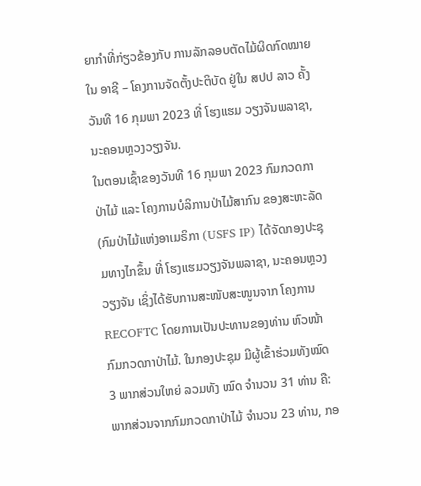ຍາກຳທີ່ກ່ຽວຂ້ອງກັບ ການລັກລອບຕັດໄມ້ຜິດກົດໝາຍໃນ ອາຊີ – ໂຄງການຈັດຕັ້ງປະຕິບັດ ຢູ່ໃນ ສປປ ລາວ ຄັ້ງວັນທີ 16 ກຸມພາ 2023 ທີ່ ໂຮງແຮມ ວຽງຈັນພລາຊາ, ນະຄອນຫຼວງວຽງຈັນ.
ໃນຕອນເຊົ້າຂອງວັນທີ 16 ກຸມພາ 2023 ກົມກວດກາປ່າໄມ້ ແລະ ໂຄງການບໍລິການປ່າໄມ້ສາກົນ ຂອງສະຫະລັດ(ກົມປ່າໄມ້ແຫ່ງອາເມຣິກາ (USFS IP) ໄດ້ຈັດກອງປະຊຸມທາງໄກຂຶ້ນ ທີ່ ໂຮງແຮມວຽງຈັນພລາຊາ, ນະຄອນຫຼວງວຽງຈັນ ເຊິ່ງໄດ້ຮັບການສະໜັບສະໜູນຈາກ ໂຄງການ RECOFTC ໂດຍການເປັນປະທານຂອງທ່ານ ຫົວໜ້າກົມກວດກາປ່າໄມ້. ໃນກອງປະຊຸມ ມີຜູ້ເຂົ້າຮ່ວມທັງໝົດ 3 ພາກສ່ວນໃຫຍ່ ລວມທັງ ໝົດ ຈຳນວນ 31 ທ່ານ ຄື: ພາກສ່ວນຈາກກົມກວດກາປ່າໄມ້ ຈຳນວນ 23 ທ່ານ, ກອ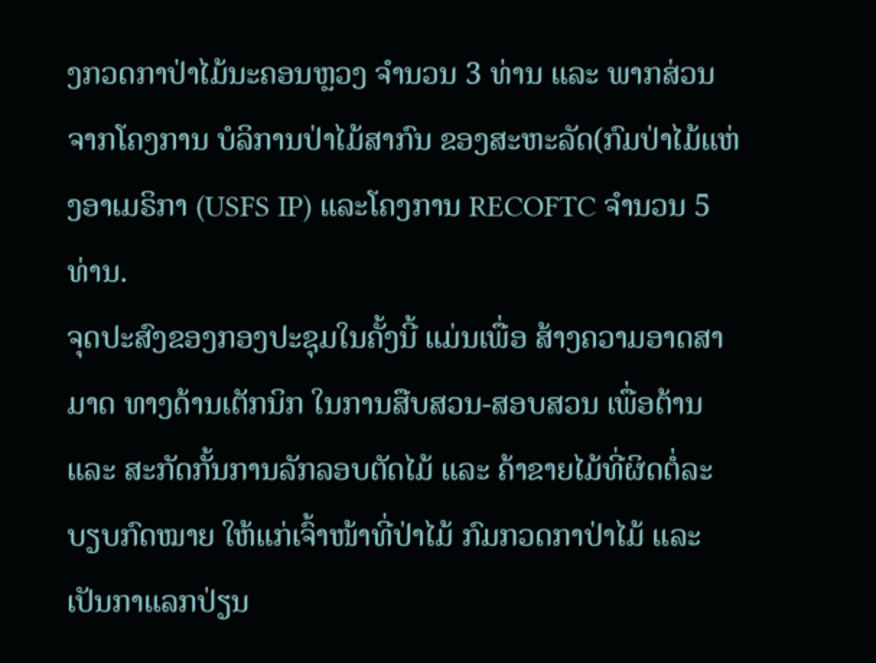ງກວດກາປ່າໄມ້ນະຄອນຫຼວງ ຈຳນວນ 3 ທ່ານ ແລະ ພາກສ່ວນຈາກໂຄງການ ບໍລິການປ່າໄມ້ສາກົນ ຂອງສະຫະລັດ(ກົມປ່າໄມ້ແຫ່ງອາເມຣິກາ (USFS IP) ແລະໂຄງການ RECOFTC ຈຳນວນ 5 ທ່ານ.
ຈຸດປະສົງຂອງກອງປະຊຸມໃນຄັ້ງນີ້ ແມ່ນເພື່ອ ສ້າງຄວາມອາດສາມາດ ທາງດ້ານເຕັກນິກ ໃນການສືບສວນ-ສອບສວນ ເພື່ອຕ້ານ ແລະ ສະກັດກັ້ນການລັກລອບຕັດໄມ້ ແລະ ຄ້າຂາຍໄມ້ທີ່ຜິດຕໍ່ລະບຽບກົດໝາຍ ໃຫ້ແກ່ເຈົ້າໜ້າທີ່ປ່າໄມ້ ກົມກວດກາປ່າໄມ້ ແລະ ເປັນກາແລກປ່ຽນ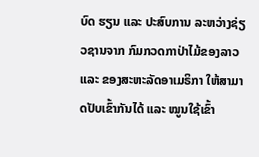ບົດ ຮຽນ ແລະ ປະສົບການ ລະຫວ່າງຊ່ຽວຊານຈາກ ກົມກວດກາປ່າໄມ້ຂອງລາວ ແລະ ຂອງສະຫະລັດອາເມຣິກາ ໃຫ້ສາມາດປັບເຂົ້າກັນໄດ້ ແລະ ໝູນໃຊ້ເຂົ້າ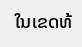ໃນເຂດທ້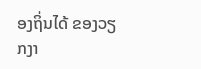ອງຖິ່ນໄດ້ ຂອງວຽກງາ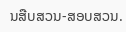ນສືບສວນ-ສອບສວນ.